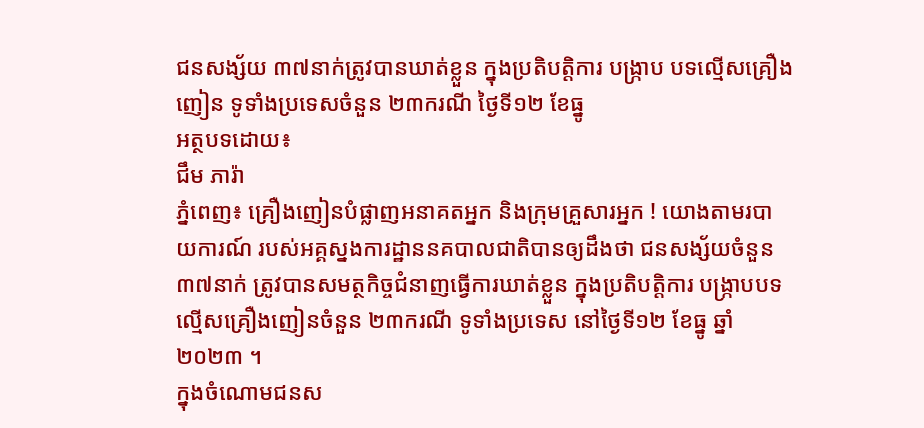ជនសង្ស័យ ៣៧នាក់ត្រូវបានឃាត់ខ្លួន ក្នុងប្រតិបត្តិការ បង្ក្រាប បទល្មើសគ្រឿងញៀន ទូទាំងប្រទេសចំនួន ២៣ករណី ថ្ងៃទី១២ ខែធ្នូ
អត្ថបទដោយ៖
ជឹម ភារ៉ា
ភ្នំពេញ៖ គ្រឿងញៀនបំផ្លាញអនាគតអ្នក និងក្រុមគ្រួសារអ្នក ! យោងតាមរបាយការណ៍ របស់អគ្គស្នងការដ្ឋាននគបាលជាតិបានឲ្យដឹងថា ជនសង្ស័យចំនួន ៣៧នាក់ ត្រូវបានសមត្ថកិច្ចជំនាញធ្វេីការឃាត់ខ្លួន ក្នុងប្រតិបត្តិការ បង្ក្រាបបទល្មើសគ្រឿងញៀនចំនួន ២៣ករណី ទូទាំងប្រទេស នៅថ្ងៃទី១២ ខែធ្នូ ឆ្នាំ២០២៣ ។
ក្នុងចំណោមជនស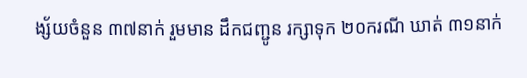ង្ស័យចំនួន ៣៧នាក់ រួមមាន ដឹកជញ្ជូន រក្សាទុក ២០ករណី ឃាត់ ៣១នាក់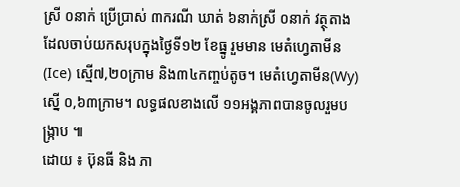ស្រី ០នាក់ ប្រើប្រាស់ ៣ករណី ឃាត់ ៦នាក់ស្រី ០នាក់ វត្ថុតាងដែលចាប់យកសរុបក្នុងថ្ងៃទី១២ ខែធ្នូ រួមមាន មេតំហ្វេតាមីន(Ice) ស្មើ៧,២០ក្រាម និង៣៤កញ្ចប់តូច។ មេតំហ្វេតាមីន(Wy) ស្នើ ០,៦៣ក្រាម។ លទ្ធផលខាងលើ ១១អង្គភាពបានចូលរួមបង្ក្រាប ៕
ដោយ ៖ ប៊ុនធី និង ភា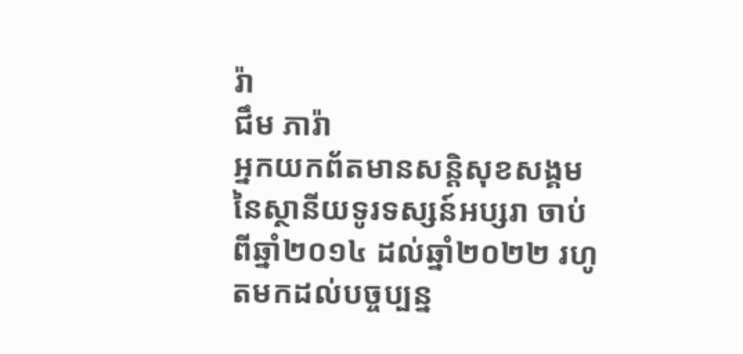រ៉ា
ជឹម ភារ៉ា
អ្នកយកព័តមានសន្តិសុខសង្គម នៃស្ថានីយទូរទស្សន៍អប្សរា ចាប់ពីឆ្នាំ២០១៤ ដល់ឆ្នាំ២០២២ រហូតមកដល់បច្ចប្បន្ន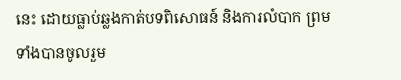នេះ ដោយធ្លាប់ឆ្លងកាត់បទពិសោធន៍ និងការលំបាក ព្រមទាំងបានចូលរួម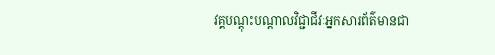វគ្គបណ្ដុះបណ្ដាលវិជ្ជាជីវៈអ្នកសារព័ត៌មានជា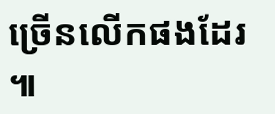ច្រើនលើកផងដែរ ៕